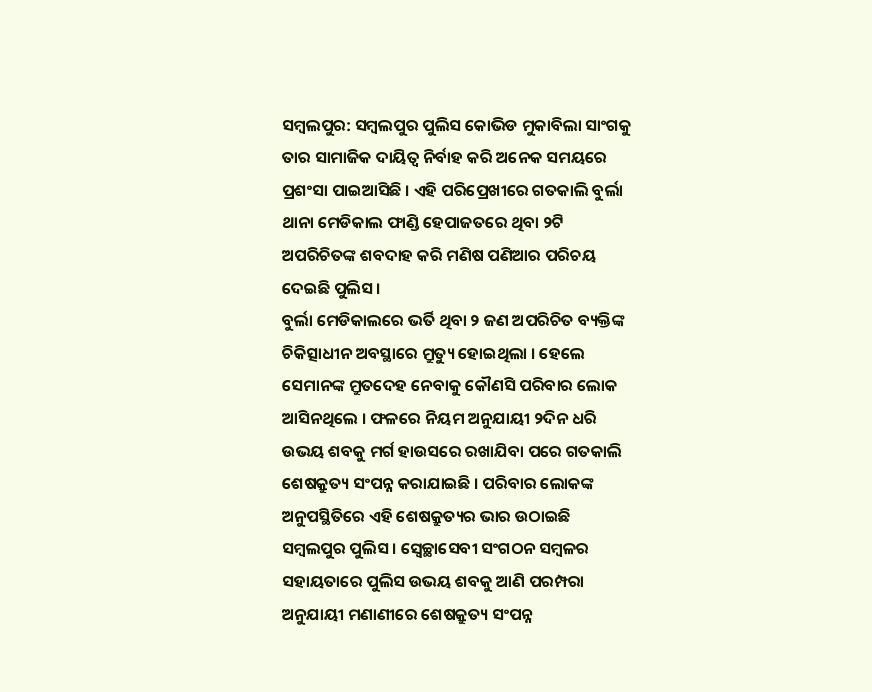ସମ୍ବଲପୁର: ସମ୍ବଲପୁର ପୁଲିସ କୋଭିଡ ମୁକାବିଲା ସାଂଗକୁ ତାର ସାମାଜିକ ଦାୟିତ୍ବ ନିର୍ବାହ କରି ଅନେକ ସମୟରେ ପ୍ରଶଂସା ପାଇଆସିଛି । ଏହି ପରିପ୍ରେଖୀରେ ଗତକାଲି ବୁର୍ଲା ଥାନା ମେଡିକାଲ ଫାଣ୍ଡି ହେପାଜତରେ ଥିବା ୨ଟି ଅପରିଚିତଙ୍କ ଶବଦାହ କରି ମଣିଷ ପଣିଆର ପରିଚୟ ଦେଇଛି ପୁଲିସ ।
ବୁର୍ଲା ମେଡିକାଲରେ ଭର୍ତି ଥିବା ୨ ଜଣ ଅପରିଚିତ ବ୍ୟକ୍ତିଙ୍କ ଚିକିତ୍ସାଧୀନ ଅବସ୍ଥାରେ ମ୍ରୁତ୍ୟୁ ହୋଇଥିଲା । ହେଲେ ସେମାନଙ୍କ ମ୍ରୁତଦେହ ନେବାକୁ କୌଣସି ପରିବାର ଲୋକ ଆସିନଥିଲେ । ଫଳରେ ନିୟମ ଅନୁଯାୟୀ ୨ଦିନ ଧରି ଉଭୟ ଶବକୁ ମର୍ଗ ହାଉସରେ ରଖାଯିବା ପରେ ଗତକାଲି ଶେଷକ୍ରୁତ୍ୟ ସଂପନ୍ନ କରାଯାଇଛି । ପରିବାର ଲୋକଙ୍କ ଅନୁପସ୍ଥିତିରେ ଏହି ଶେଷକ୍ରୁତ୍ୟର ଭାର ଉଠାଇଛି ସମ୍ବଲପୁର ପୁଲିସ । ସ୍ବେଚ୍ଛାସେବୀ ସଂଗଠନ ସମ୍ବଳର ସହାୟତାରେ ପୁଲିସ ଉଭୟ ଶବକୁ ଆଣି ପରମ୍ପରା ଅନୁଯାୟୀ ମଣାଣୀରେ ଶେଷକ୍ରୁତ୍ୟ ସଂପନ୍ନ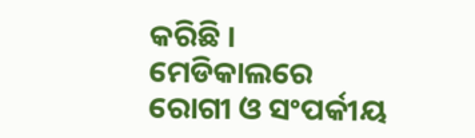କରିଛି ।
ମେଡିକାଲରେ ରୋଗୀ ଓ ସଂପର୍କୀୟ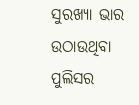ସୁରଖ୍ୟା ଭାର ଉଠାଉଥିବା ପୁଲିସର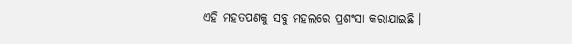ଏହି ମହତପଣକୁ ସବୁ ମହଲରେ ପ୍ରଶଂସା କରାଯାଇଛି ।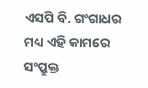ଏସପି ବି. ଗଂଗାଧର ମଧ୍ୟ ଏହି କାମରେ ସଂପ୍ରୁକ୍ତ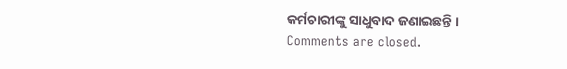କର୍ମଚାରୀଙ୍କୁ ସାଧୁବାଦ ଜଣାଇଛନ୍ତି ।
Comments are closed.